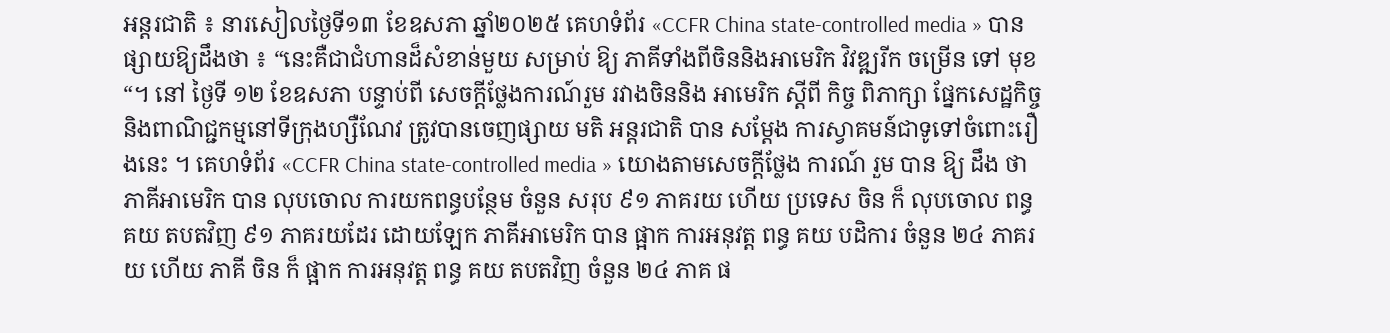អន្តរជាតិ ៖ នារសៀលថ្ងៃទី១៣ ខែឧសភា ឆ្នាំ២០២៥ គេហទំព័រ «CCFR China state-controlled media » បានផ្សាយឱ្យដឹងថា ៖ “នេះគឺជាជំហានដ៏សំខាន់មួយ សម្រាប់ ឱ្យ ភាគីទាំងពីចិននិងអាមេរិក វិវឌ្ឍរីក ចម្រើន ទៅ មុខ “។ នៅ ថ្ងៃទី ១២ ខែឧសភា បន្ទាប់ពី សេចក្តីថ្លែងការណ៍រួម រវាងចិននិង អាមេរិក ស្តីពី កិច្ច ពិភាក្សា ផ្នែកសេដ្ឋកិច្ចនិងពាណិជ្ជកម្មនៅទីក្រុងហ្សឺណែវ ត្រូវបានចេញផ្សាយ មតិ អន្តរជាតិ បាន សម្តែង ការស្វាគមន៍ជាទូទៅចំពោះរឿងនេះ ។ គេហទំព័រ «CCFR China state-controlled media » យោងតាមសេចក្តីថ្លែង ការណ៍ រួម បាន ឱ្យ ដឹង ថា ភាគីអាមេរិក បាន លុបចោល ការយកពន្ធបន្ថែម ចំនួន សរុប ៩១ ភាគរយ ហើយ ប្រទេស ចិន ក៏ លុបចោល ពន្ធ គយ តបតវិញ ៩១ ភាគរយដែរ ដោយឡែក ភាគីអាមេរិក បាន ផ្អាក ការអនុវត្ត ពន្ធ គយ បដិការ ចំនួន ២៤ ភាគរយ ហើយ ភាគី ចិន ក៏ ផ្អាក ការអនុវត្ត ពន្ធ គយ តបតវិញ ចំនួន ២៤ ភាគ ផ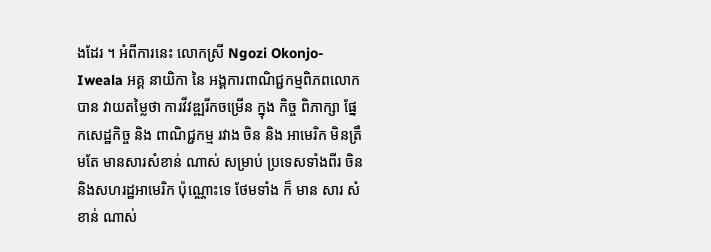ងដែរ ។ អំពីការនេះ លោកស្រី Ngozi Okonjo-Iweala អគ្គ នាយិកា នៃ អង្គការពាណិជ្ជកម្មពិភពលោក បាន វាយតម្លៃថា ការវីវឌ្ឍរីកចម្រើន ក្នុង កិច្ច ពិភាក្សា ផ្នែកសេដ្ឋកិច្ច និង ពាណិជ្ជកម្ម រវាង ចិន និង អាមេរិក មិនត្រឹមតែ មានសារសំខាន់ ណាស់ សម្រាប់ ប្រទេសទាំងពីរ ចិន និងសហរដ្ឋអាមេរិក ប៉ុណ្ណោះទេ ថែមទាំង ក៏ មាន សារ សំខាន់ ណាស់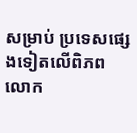សម្រាប់ ប្រទេសផ្សេងទៀតលើពិភពលោក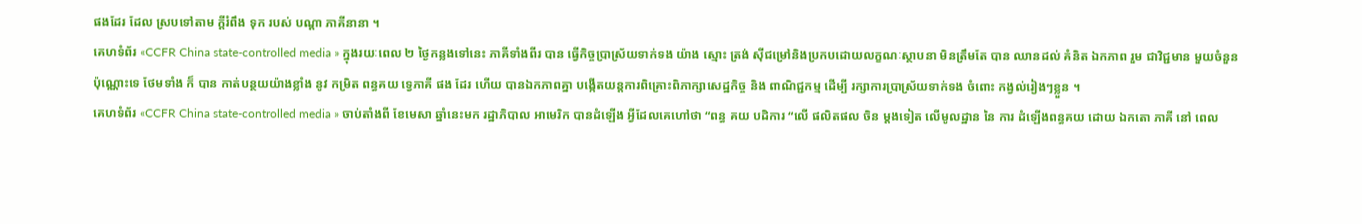ផងដែរ ដែល ស្របទៅតាម ក្ដីរំពឹង ទុក របស់ បណ្តា ភាគីនានា ។
គេហទំព័រ «CCFR China state-controlled media » ក្នុងរយៈពេល ២ ថ្ងៃកន្លងទៅនេះ ភាគីទាំងពីរ បាន ធ្វើកិច្ចប្រាស្រ័យទាក់ទង យ៉ាង ស្មោះ ត្រង់ ស៊ីជម្រៅនិងប្រកបដោយលក្ខណៈស្ថាបនា មិនត្រឹមតែ បាន ឈានដល់ គំនិត ឯកភាព រួម ជាវិជ្ជមាន មួយចំនួន ប៉ុណ្ណោះទេ ថែមទាំង ក៏ បាន កាត់បន្ថយយ៉ាងខ្លាំង នូវ កម្រិត ពន្ធគយ ទ្វេភាគី ផង ដែរ ហើយ បានឯកភាពគ្នា បង្កើតយន្តការពិគ្រោះពិភាក្សាសេដ្ឋកិច្ច និង ពាណិជ្ជកម្ម ដើម្បី រក្សាការប្រាស្រ័យទាក់ទង ចំពោះ កង្វល់រៀងៗខ្លួន ។
គេហទំព័រ «CCFR China state-controlled media » ចាប់តាំងពី ខែមេសា ឆ្នាំនេះមក រដ្ឋាភិបាល អាមេរិក បានដំឡើង អ្វីដែលគេហៅថា “ពន្ធ គយ បដិការ “លើ ផលិតផល ចិន ម្តងទៀត លើមូលដ្ឋាន នៃ ការ ដំឡើងពន្ធគយ ដោយ ឯកតោ ភាគី នៅ ពេល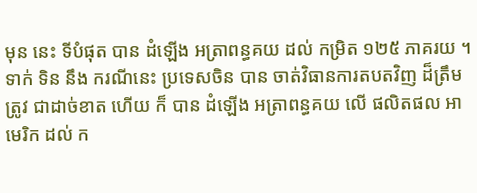មុន នេះ ទីបំផុត បាន ដំឡើង អត្រាពន្ធគយ ដល់ កម្រិត ១២៥ ភាគរយ ។ ទាក់ ទិន នឹង ករណីនេះ ប្រទេសចិន បាន ចាត់វិធានការតបតវិញ ដ៏ត្រឹមត្រូវ ជាដាច់ខាត ហើយ ក៏ បាន ដំឡើង អត្រាពន្ធគយ លើ ផលិតផល អាមេរិក ដល់ ក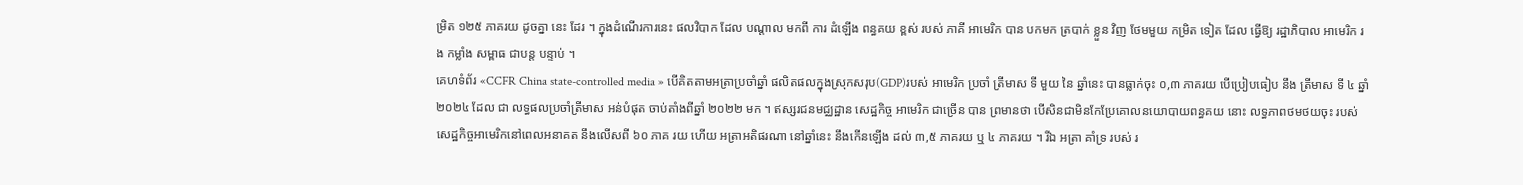ម្រិត ១២៥ ភាគរយ ដូចគ្នា នេះ ដែរ ។ ក្នុងដំណើរការនេះ ផលវិបាក ដែល បណ្តាល មកពី ការ ដំឡើង ពន្ធគយ ខ្ពស់ របស់ ភាគី អាមេរិក បាន បកមក ត្របាក់ ខ្លួន វិញ ថែមមួយ កម្រិត ទៀត ដែល ធ្វើឱ្យ រដ្ឋាភិបាល អាមេរិក រង កម្លាំង សម្ពាធ ជាបន្ត បន្ទាប់ ។
គេហទំព័រ «CCFR China state-controlled media » បើគិតតាមអត្រាប្រចាំឆ្នាំ ផលិតផលក្នុងស្រុកសរុប(GDP)របស់ អាមេរិក ប្រចាំ ត្រីមាស ទី មួយ នៃ ឆ្នាំនេះ បានធ្លាក់ចុះ ០,៣ ភាគរយ បើប្រៀបធៀប នឹង ត្រីមាស ទី ៤ ឆ្នាំ ២០២៤ ដែល ជា លទ្ធផលប្រចាំត្រីមាស អន់បំផុត ចាប់តាំងពីឆ្នាំ ២០២២ មក ។ ឥស្សរជនមជ្ឈដ្ឋាន សេដ្ឋកិច្ច អាមេរិក ជាច្រើន បាន ព្រមានថា បើសិនជាមិនកែប្រែគោលនយោបាយពន្ធគយ នោះ លទ្ធភាពថមថយចុះ របស់ សេដ្ឋកិច្ចអាមេរិកនៅពេលអនាគត នឹងលើសពី ៦០ ភាគ រយ ហើយ អត្រាអតិផរណា នៅឆ្នាំនេះ នឹងកើនឡើង ដល់ ៣,៥ ភាគរយ ឬ ៤ ភាគរយ ។ រីឯ អត្រា គាំទ្រ របស់ រ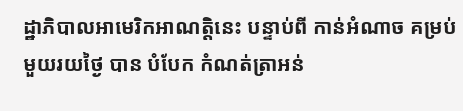ដ្ឋាភិបាលអាមេរិកអាណត្តិនេះ បន្ទាប់ពី កាន់អំណាច គម្រប់មួយរយថ្ងៃ បាន បំបែក កំណត់ត្រាអន់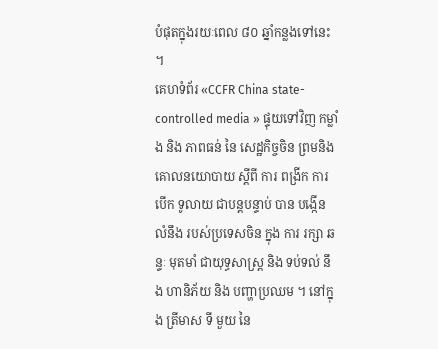បំផុតក្នុងរយៈពេល ៨០ ឆ្នាំកន្លងទៅនេះ ។
គេហទំព័រ «CCFR China state-controlled media » ផ្ទុយទៅវិញ កម្លាំង និង ភាពធន់ នៃ សេដ្ឋកិច្ចចិន ព្រមនិង គោលនយោបាយ ស្តីពី ការ ពង្រីក ការ បើក ទូលាយ ជាបន្តបន្ទាប់ បាន បង្កើន លំនឹង របស់ប្រទេសចិន ក្នុង ការ រក្សា ឆន្ទៈ មុតមាំ ជាយុទ្ធសាស្រ្ត និង ទប់ទល់ នឹង ហានិភ័យ និង បញ្ហាប្រឈម ។ នៅក្នុង ត្រីមាស ទី មួយ នៃ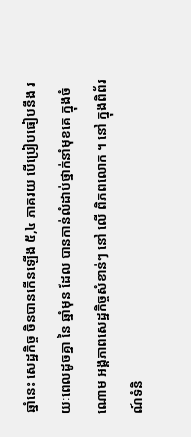ឆ្នាំនេះ សេដ្ឋកិច្ច ចិនបានកើនឡើង ៥,៤ ភាគរយ បើប្រៀបធៀបនឹង រយៈពេលដូចគ្នា នៃ ឆ្នាំមុន ដែល បានកាន់លំដាប់ថ្នាក់នាំមុខគេ ក្នុងចំណោម អង្គភាពសេដ្ឋកិច្ចសំខាន់ៗ នៅ លើ ពិភពលោក ។ នៅ ក្នុងពិព័រណ៍ទំនិ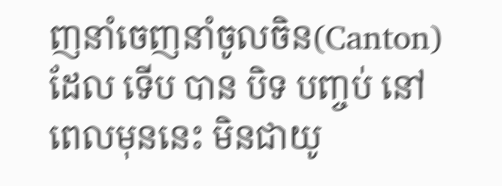ញនាំចេញនាំចូលចិន(Canton) ដែល ទើប បាន បិទ បញ្ចប់ នៅ ពេលមុននេះ មិនជាយូ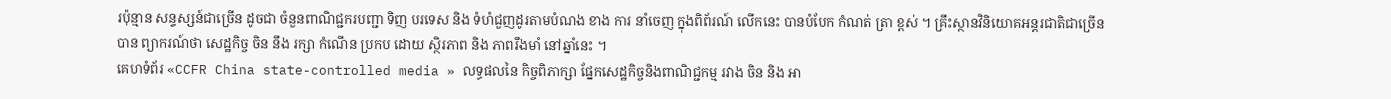រប៉ុន្មាន សន្ទស្សន៍ជាច្រើន ដូចជា ចំនួនពាណិជ្ជករបញ្ជា ទិញ បរទេស និង ទំហំជួញដូរតាមបំណង ខាង ការ នាំចេញ ក្នុងពិព័រណ៍ លើកនេះ បានបំបែក កំណត់ ត្រា ខ្ពស់ ។ គ្រឹះស្ថានវិនិយោគអន្តរជាតិជាច្រើន បាន ព្យាករណ៍ថា សេដ្ឋកិច្ច ចិន នឹង រក្សា កំណើន ប្រកប ដោយ ស្ថិរភាព និង ភាពរឹងមាំ នៅឆ្នាំនេះ ។
គេហទំព័រ «CCFR China state-controlled media » លទ្ធផលនៃ កិច្ចពិភាក្សា ផ្នែកសេដ្ឋកិច្ចនិងពាណិជ្ជកម្ម រវាង ចិន និង អា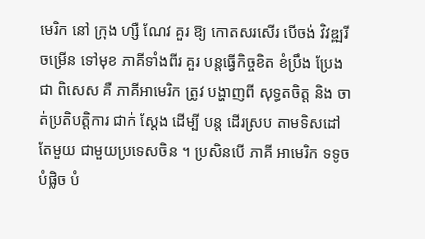មេរិក នៅ ក្រុង ហ្សឺ ណែវ គួរ ឱ្យ កោតសរសើរ បើចង់ វិវឌ្ឍរីចម្រើន ទៅមុខ ភាគីទាំងពីរ គួរ បន្តធ្វើកិច្ចខិត ខំប្រឹង ប្រែង ជា ពិសេស គឺ ភាគីអាមេរិក ត្រូវ បង្ហាញពី សុទ្ធតចិត្ត និង ចាត់ប្រតិបត្តិការ ជាក់ ស្តែង ដើម្បី បន្ត ដើរស្រប តាមទិសដៅ តែមួយ ជាមួយប្រទេសចិន ។ ប្រសិនបើ ភាគី អាមេរិក ទទូច បំផ្លិច បំ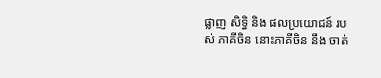ផ្លាញ សិទ្ធិ និង ផលប្រយោជន៍ របស់ ភាគីចិន នោះភាគីចិន នឹង ចាត់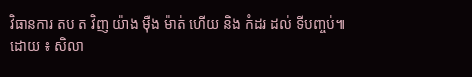វិធានការ តប ត វិញ យ៉ាង ម៉ឺង ម៉ាត់ ហើយ និង កំដរ ដល់ ទីបញ្ចប់៕
ដោយ ៖ សិលា